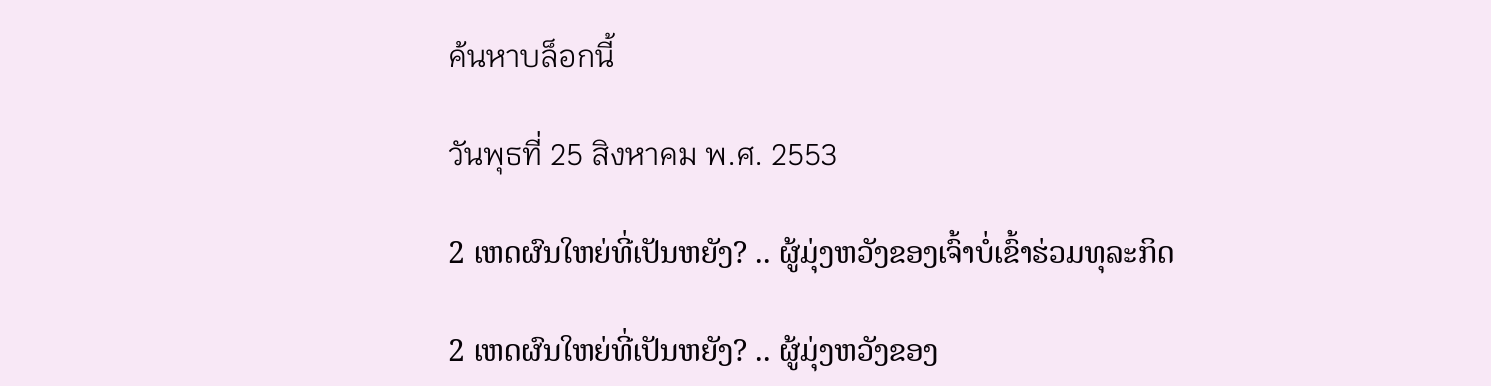ค้นหาบล็อกนี้

วันพุธที่ 25 สิงหาคม พ.ศ. 2553

2 ເຫດຜົນໃຫຍ່ທີ່ເປັນຫຍັງ? .. ຜູ້ມຸ່ງຫວັງຂອງເຈົ້າບໍ່ເຂົ້າຮ່ວມທຸລະກິດ

2 ເຫດຜົນໃຫຍ່ທີ່ເປັນຫຍັງ? .. ຜູ້ມຸ່ງຫວັງຂອງ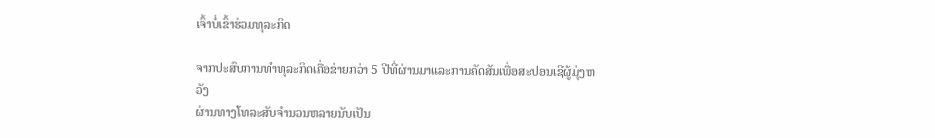ເຈົ້າບໍ່ເຂົ້າຮ່ວມທຸລະກິດ

ຈາກປະສົບການທຳທຸລະກິດເຄື່ອຂ່າຍກວ່າ 5 ປີທີ່ຜ່ານມາແລະການຄັດສັນເພື່ອສະປອນເຊີຜູ້ມຸ່ງຫວັງ
ຜ່ານທາງໂທລະສັບຈຳນວນຫລາຍນັບເປັນ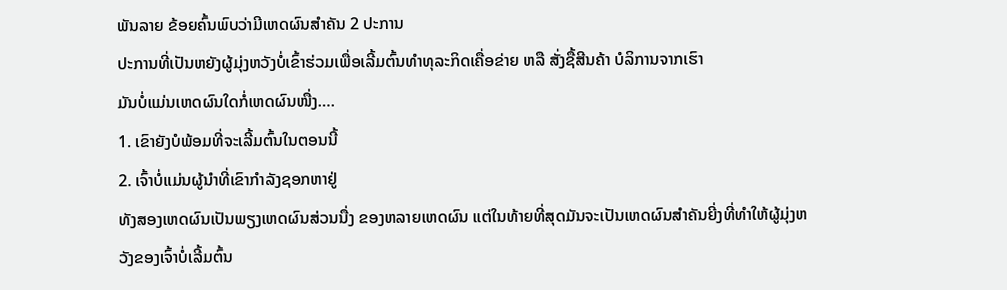ພັນລາຍ ຂ້ອຍຄົ້ນພົບວ່າມີເຫດຜົນສຳຄັນ 2 ປະການ
ປະການທີ່ເປັນຫຍັງຜູ້ມຸ່ງຫວັງບໍ່ເຂົ້າຮ່ວມເພື່ອເລີ້ມຕົ້ນທຳທຸລະກິດເຄື່ອຂ່າຍ ຫລື ສັ່ງຊື້ສີນຄ້າ ບໍລິການຈາກເຮົາ
ມັນບໍ່ແມ່ນເຫດຜົນໃດກໍ່ເຫດຜົນໜື່ງ….
1. ເຂົາຍັງບໍພ້ອມທີ່ຈະເລີ້ມຕົ້ນໃນຕອນນີ້
2. ເຈົ້າບໍ່ແມ່ນຜູ້ນຳທີ່ເຂົາກຳລັງຊອກຫາຢູ່
ທັງສອງເຫດຜົນເປັນພຽງເຫດຜົນສ່ວນນື່ງ ຂອງຫລາຍເຫດຜົນ ແຕ່ໃນທ້າຍທີ່ສຸດມັນຈະເປັນເຫດຜົນສຳຄັນຍີ່ງທີ່ທຳໃຫ້ຜູ້ມຸ່ງຫວັງຂອງເຈົ້າບໍ່ເລີ້ມຕົ້ນ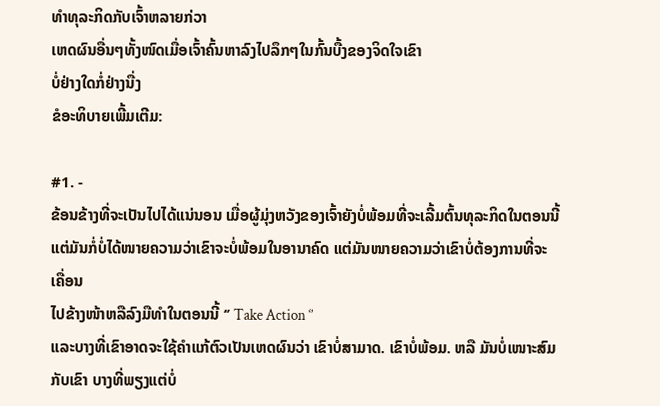ທຳທຸລະກິດກັບເຈົ້າຫລາຍກ່ວາ
ເຫດຜົນອື່ນໆທັ້ງໜົດເມື່ອເຈົ້າຄົ້ນຫາລົງໄປລຶກໆໃນກົ້ນບື້ງຂອງຈິດໃຈເຂົາ
ບໍ່ຢ່າງໃດກໍ່ຢ່າງນື່ງ
ຂໍອະທິບາຍເພີ້ມເຕີມ:

#1. -
ຂ້ອນຂ້າງທີ່ຈະເປັນໄປໄດ້ແນ່ນອນ ເມື່ອຜູ້ມຸ່ງຫວັງຂອງເຈົ້າຍັງບໍ່ພ້ອມທີ່ຈະເລີ້ມຕົ້ນທຸລະກິດໃນຕອນນີ້ ແຕ່ມັນກໍ່ບໍ່ໄດ້ໜາຍຄວາມວ່າເຂົາຈະບໍ່ພ້ອມໃນອານາຄົດ ແຕ່ມັນໜາຍຄວາມວ່າເຂົາບໍ່ຕ້ອງການທີ່ຈະເຄື່ອນ
ໄປຂ້າງໜ້າຫລືລົງມືທຳໃນຕອນນີ້ ‘’ Take Action ‘’
ແລະບາງທີ່ເຂົາອາດຈະໃຊ້ຄຳແກ້ຕົວເປັນເຫດຜົນວ່າ ເຂົາບໍ່ສາມາດ. ເຂົາບໍ່ພ້ອມ. ຫລື ມັນບໍ່ເໜາະສົມກັບເຂົາ ບາງທີ່ພຽງແຕ່ບໍ່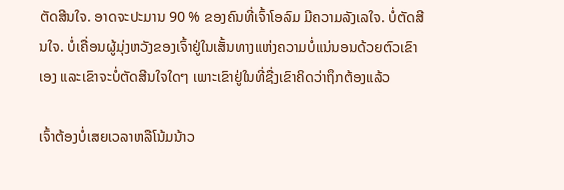ຕັດສີນໃຈ. ອາດຈະປະມານ 90 % ຂອງຄົນທີ່ເຈົ້າໂອລົມ ມີຄວາມລັງເລໃຈ. ບໍ່ຕັດສີນໃຈ. ບໍ່ເຄື່ອນຜູ້ມຸ່ງຫວັງຂອງເຈົ້າຢູ່ໃນເສັ້ນທາງແຫ່ງຄວາມບໍ່ແນ່ນອນດ້ວຍຕົວເຂົາເອງ ແລະເຂົາຈະບໍ່ຕັດສີນໃຈໃດໆ ເພາະເຂົາຢູ່ໃນທີ່ຊື່ງເຂົາຄິດວ່າຖຶກຕ້ອງແລ້ວ

ເຈົ້າຕ້ອງບໍ່ເສຍເວລາຫລືໂນ້ມນ້າວ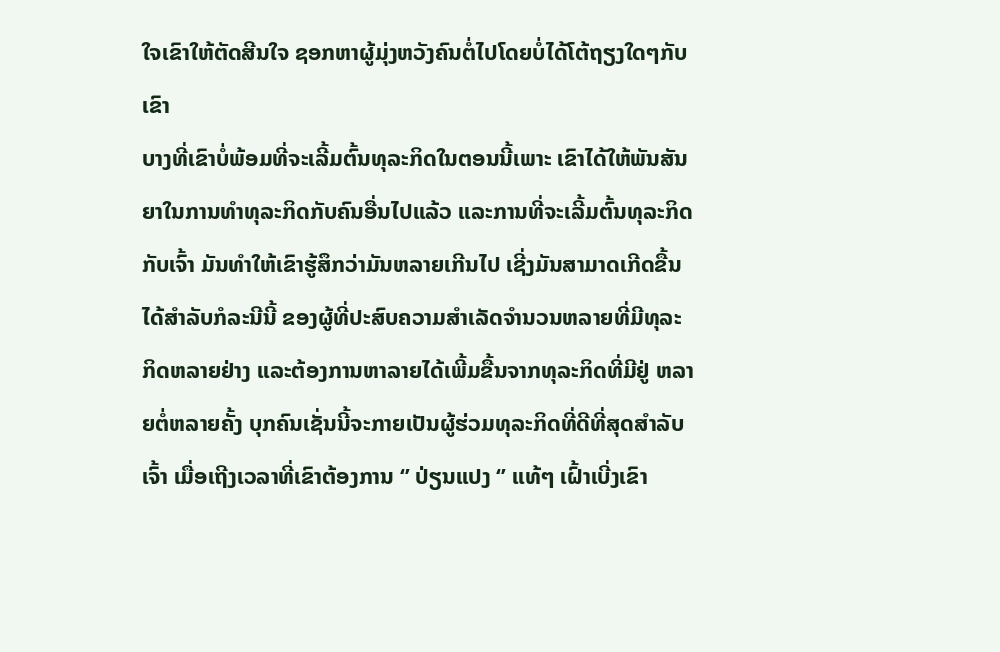ໃຈເຂົາໃຫ້ຕັດສີນໃຈ ຊອກຫາຜູ້ມຸ່ງຫວັງຄົນຕໍ່ໄປໂດຍບໍ່ໄດ້ໂຕ້ຖຽງໃດໆກັບເຂົາ
ບາງທີ່ເຂົາບໍ່ພ້ອມທີ່ຈະເລີ້ມຕົ້ນທຸລະກິດໃນຕອນນີ້ເພາະ ເຂົາໄດ້ໃຫ້ພັນສັນຍາໃນການທຳທຸລະກິດກັບຄົນອື່ນໄປແລ້ວ ແລະການທີ່ຈະເລີ້ມຕົ້ນທຸລະກິດກັບເຈົ້າ ມັນທຳໃຫ້ເຂົາຮູ້ສຶກວ່າມັນຫລາຍເກີນໄປ ເຊີ່ງມັນສາມາດເກີດຂື້ນໄດ້ສຳລັບກໍລະນີນີ້ ຂອງຜູ້ທີ່ປະສົບຄວາມສຳເລັດຈຳນວນຫລາຍທີ່ມີທຸລະກິດຫລາຍຢ່າງ ແລະຕ້ອງການຫາລາຍໄດ້ເພີ້ມຂື້ນຈາກທຸລະກິດທີ່ມີຢູ່ ຫລາຍຕໍ່ຫລາຍຄັ້ງ ບຸກຄົນເຊັ່ນນີ້ຈະກາຍເປັນຜູ້ຮ່ວມທຸລະກິດທີ່ດີທີ່ສຸດສຳລັບເຈົ້າ ເມື່ອເຖີງເວລາທີ່ເຂົາຕ້ອງການ ‘’ ປ່ຽນແປງ ‘’ ແທ້ໆ ເຝົ້າເບີ່ງເຂົາ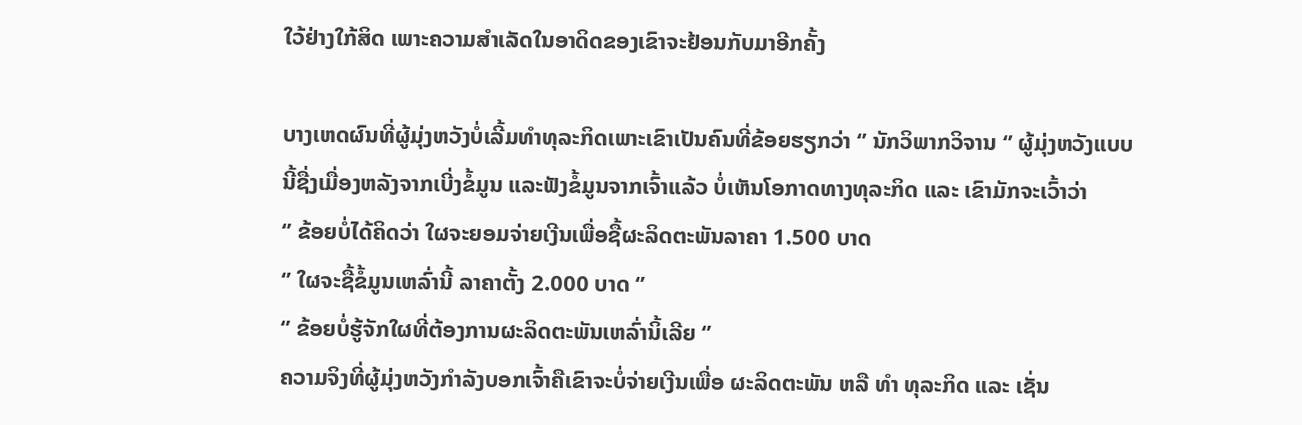ໃວ້ຢ່າງໃກ້ສິດ ເພາະຄວາມສຳເລັດໃນອາດິດຂອງເຂົາຈະຢ້ອນກັບມາອີກຄັ້ງ

ບາງເຫດຜົນທີ່ຜູ້ມຸ່ງຫວັງບໍ່ເລີ້ມທຳທຸລະກິດເພາະເຂົາເປັນຄົນທີ່ຂ້ອຍຮຽກວ່າ ‘’ ນັກວິພາກວິຈານ ‘’ ຜູ້ມຸ່ງຫວັງແບບນີ້ຊື່ງເມື່ອງຫລັງຈາກເບີ່ງຂໍ້ມູນ ແລະຟັງຂໍ້ມູນຈາກເຈົ້າແລ້ວ ບໍ່ເຫັນໂອກາດທາງທຸລະກິດ ແລະ ເຂົາມັກຈະເວົ້າວ່າ
‘’ ຂ້ອຍບໍ່ໄດ້ຄິດວ່າ ໃຜຈະຍອມຈ່າຍເງີນເພື່ອຊື້ຜະລິດຕະພັນລາຄາ 1.500 ບາດ
‘’ ໃຜຈະຊື້ຂໍ້ມູນເຫລົ່ານີ້ ລາຄາຕັ້ງ 2.000 ບາດ ‘’
‘’ ຂ້ອຍບໍ່ຮູ້ຈັກໃຜທີ່ຕ້ອງການຜະລິດຕະພັນເຫລົ່ານິ້ເລີຍ ‘’
ຄວາມຈິງທີ່ຜູ້ມຸ່ງຫວັງກຳລັງບອກເຈົ້າຄືເຂົາຈະບໍ່ຈ່າຍເງີນເພື່ອ ຜະລິດຕະພັນ ຫລື ທຳ ທຸລະກິດ ແລະ ເຊັ່ນ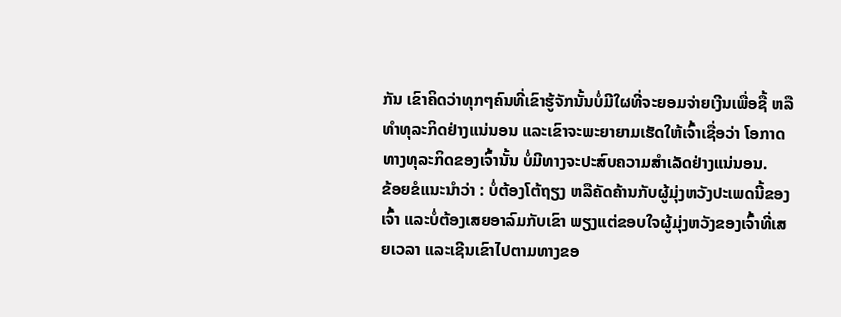ກັນ ເຂົາຄິດວ່າທຸກໆຄົນທີ່ເຂົາຮູ້ຈັກນັ້ນບໍ່ມີໃຜທີ່ຈະຍອມຈ່າຍເງີນເພື່ອຊື້ ຫລື ທຳທຸລະກິດຢ່າງແນ່ນອນ ແລະເຂົາຈະພະຍາຍາມເຮັດໃຫ້ເຈົ້າເຊື່ອວ່າ ໂອກາດທາງທຸລະກິດຂອງເຈົ້ານັ້ນ ບໍ່ມີທາງຈະປະສົບຄວາມສຳເລັດຢ່າງແນ່ນອນ.
ຂ້ອຍຂໍແນະນຳວ່າ : ບໍ່ຕ້ອງໂຕ້ຖຽງ ຫລືຄັດຄ້ານກັບຜູ້ມຸ່ງຫວັງປະເພດນີ້ຂອງເຈົ້າ ແລະບໍ່ຕ້ອງເສຍອາລົມກັບເຂົາ ພຽງແຕ່ຂອບໃຈຜູ້ມຸ່ງຫວັງຂອງເຈົ້າທີ່ເສຍເວລາ ແລະເຊີນເຂົາໄປຕາມທາງຂອ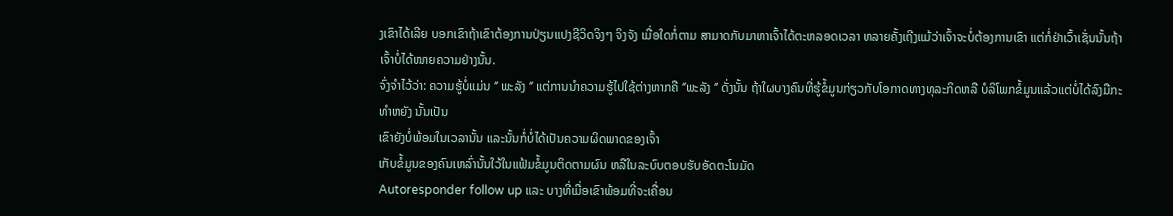ງເຂົາໄດ້ເລີຍ ບອກເຂົາຖ້າເຂົາຕ້ອງການປ່ຽນແປງຊີວິດຈິງໆ ຈິງຈັງ ເມື່ອໃດກໍ່ຕາມ ສາມາດກັບມາຫາເຈົ້າໄດ້ຕະຫລອດເວລາ ຫລາຍຄັ້ງເຖີງແມ້ວ່າເຈົ້າຈະບໍ່ຕ້ອງການເຂົາ ແຕ່ກໍ່ຢ່າເວົ້າເຊັ່ນນັ້ນຖ້າເຈົ້າບໍ່ໄດ້ໜາຍຄວາມຢ່າງນັ້ນ.
ຈົ່ງຈຳໄວ້ວ່າ: ຄວາມຮູ້ບໍ່ແມ່ນ ‘’ ພະລັງ ‘’ ແຕ່ການນຳຄວາມຮູ້ໄປໃຊ້ຕ່າງຫາກຄື ‘’ພະລັງ ‘’ ດັ່ງນັ້ນ ຖ້າໃຜບາງຄົນທີ່ຮູ້ຂໍ້ມູນກ່ຽວກັບໂອກາດທາງທຸລະກິດຫລື ບໍລິໂພກຂໍ້ມູນແລ້ວແຕ່ບໍ່ໄດ້ລົງມືກະທຳຫຍັງ ນັ້ນເປັນ
ເຂົາຍັງບໍ່ພ້ອມໃນເວລານັ້ນ ແລະນັ້ນກໍ່ບໍ່ໄດ້ເປັນຄວາມຜິດພາດຂອງເຈົ້າ
ເກັບຂໍ້ມູນຂອງຄົນເຫລົ່ານັ້ນໃວ້ໃນແຟ້ມຂໍ້ມູນຕິດຕາມຜົນ ຫລືໃນລະບົບຕອບຮັບອັດຕະໂນມັດ
Autoresponder follow up ແລະ ບາງທີ່ເມື່ອເຂົາພ້ອມທີ່ຈະເຄື່ອນ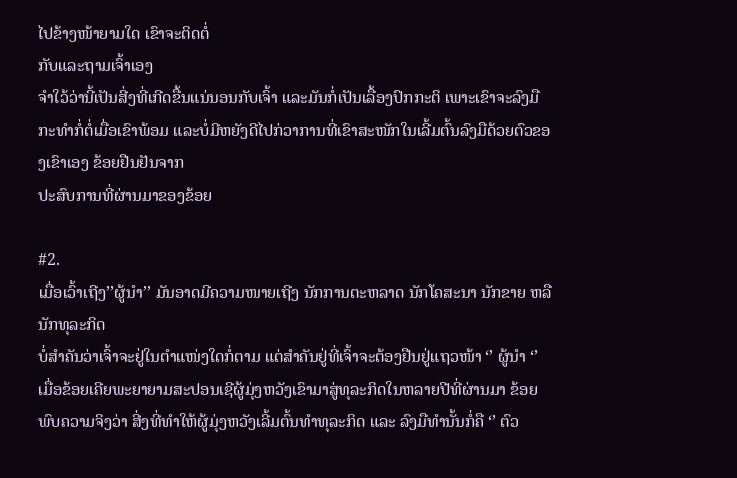ໄປຂ້າງໜ້າຍາມໃດ ເຂົາຈະຕິດຕໍ່
ກັບແລະຖາມເຈົ້າເອງ
ຈຳໃວ້ວ່ານີ້ເປັນສີ່ງທີ່ເກີດຂື້ນແນ່ນອນກັບເຈົ້າ ແລະມັນກໍ່ເປັນເລື້ອງປົກກະຕິ ເພາະເຂົາຈະລົງມືກະທຳກໍ່ຕໍ່ເມື່ອເຂົາພ້ອມ ແລະບໍ່ມີຫຍັງດີໄປກ່ວາການທີ່ເຂົາສະໜັກໃນເລີ້ມຕົ້ນລົງມືດ້ວຍຕົວຂອງເຂົາເອງ ຂ້ອຍຢືນຢັນຈາກ
ປະສົບການທີ່ຜ່ານມາຂອງຂ້ອຍ

#2.
ເມື່ອເວົ້າເຖີງ’’ຜູ້ນຳ’’ ມັນອາດມີຄວາມໜາຍເຖີງ ນັກການຕະຫລາດ ນັກໂຄສະນາ ນັກຂາຍ ຫລື ນັກທຸລະກິດ
ບໍ່ສຳຄັນວ່າເຈົ້າຈະຢູ່ໃນຕຳແໜ່ງໃດກໍ່ຕາມ ແຕ່ສຳຄັນຢູ່ທີ່ເຈົ້າຈະຕ້ອງຢືນຢູ່ແຖວໜ້າ ‘’ ຜູ້ນຳ ‘’
ເມື່ອຂ້ອຍເຄີຍພະຍາຍາມສະປອນເຊີຜູ້ມຸ່ງຫວັງເຂົາມາສູ່ທຸລະກິດໃນຫລາຍປີທີ່ຜ່ານມາ ຂ້ອຍພົບຄວາມຈິງວ່າ ສີ່ງທີ່ທຳໃຫ້ຜູ້ມຸ່ງຫວັງເລີ້ມຕົ້ນທຳທຸລະກິດ ແລະ ລົງມືທຳນັ້ນກໍ່ຄື ‘’ ຕົວ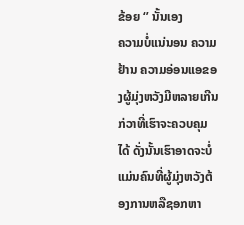ຂ້ອຍ ‘’ ນັ້ນເອງ
ຄວາມບໍ່ແນ່ນອນ ຄວາມຢ້ານ ຄວາມອ່ອນແອຂອງຜູ້ມຸ່ງຫວັງມີຫລາຍເກີນກ່ວາທີ່ເຮົາຈະຄວບຄຸມໄດ້ ດັ່ງນັ້ນເຮົາອາດຈະບໍ່ແມ່ນຄົນທີ່ຜູ້ມຸ່ງຫວັງຕ້ອງການຫລືຊອກຫາ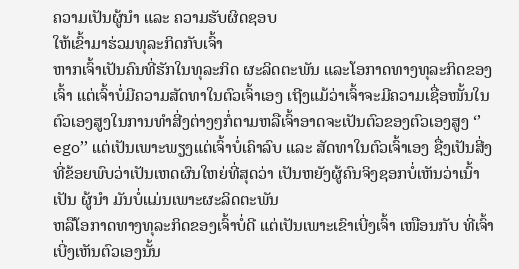ຄວາມເປັນຜູ້ນຳ ແລະ ຄວາມຮັບຜິດຊອບ
ໃຫ້ເຂົ້າມາຮ່ວມທຸລະກິດກັບເຈົ້າ
ຫາກເຈົ້າເປັນຄົນທີ່ຮັກໃນທຸລະກິດ ຜະລິດຕະພັນ ແລະໂອກາດທາງທຸລະກິດຂອງເຈົ້າ ແຕ່ເຈົ້າບໍ່ມີຄວາມສັດທາໃນຕົວເຈົ້າເອງ ເຖີງແມ້ວ່າເຈົ້າຈະມີຄວາມເຊື່ອໜັ້ນໃນຕົວເອງສູງໃນການທຳສີ່ງຕ່າງໆກໍ່ຕາມຫລືເຈົ້າອາດຈະເປັນຕົວຂອງຕົວເອງສູງ ‘’ ego’’ ແຕ່ເປັນເພາະພຽງແຕ່ເຈົ້າບໍ່ເຄົາລົບ ແລະ ສັດທາໃນຕົວເຈົ້າເອງ ຊື່ງເປັນສີ່ງທີ່ຂ້ອຍພົບວ່າເປັນເຫດຜົນໃຫຍ່ທີ່ສຸດວ່າ ເປັນຫຍັງຜູ້ຄົນຈິງຊອກບໍ່ເຫັນວ່າເນົ້າເປັນ ຜູ້ນຳ ມັນບໍ່ແມ່ນເພາະຜະລິດຕະພັນ
ຫລືໂອກາດທາງທຸລະກິດຂອງເຈົ້າບໍ່ດີ ແຕ່ເປັນເພາະເຂົາເບີ່ງເຈົ້າ ເໜືອນກັບ ທີ່ເຈົ້າເບີ່ງເຫັນຕົວເອງນັ້ນ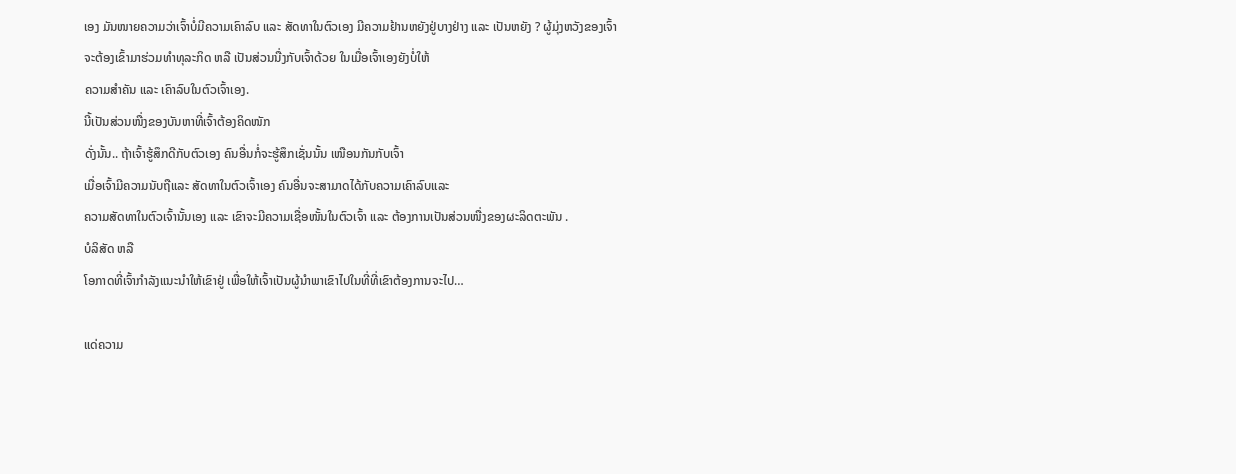ເອງ ມັນໜາຍຄວາມວ່າເຈົ້າບໍ່ມີຄວາມເຄົາລົບ ແລະ ສັດທາໃນຕົວເອງ ມີຄວາມຢ້ານຫຍັງຢູ່ບາງຢ່າງ ແລະ ເປັນຫຍັງ ? ຜູ້ມຸ່ງຫວັງຂອງເຈົ້າຈະຕ້ອງເຂົ້າມາຮ່ວມທຳທຸລະກິດ ຫລື ເປັນສ່ວນນື່ງກັບເຈົ້າດ້ວຍ ໃນເມື່ອເຈົ້າເອງຍັງບໍ່ໃຫ້
ຄວາມສຳຄັນ ແລະ ເຄົາລົບໃນຕົວເຈົ້າເອງ.
ນີ້ເປັນສ່ວນໜື່ງຂອງບັນຫາທີ່ເຈົ້າຕ້ອງຄິດໜັກ
ດັ່ງນັ້ນ.. ຖ້າເຈົ້າຮູ້ສຶກດີກັບຕົວເອງ ຄົນອື່ນກໍ່ຈະຮູ້ສຶກເຊັ່ນນັ້ນ ເໜືອນກັນກັບເຈົ້າ
ເມື່ອເຈົ້າມີຄວາມນັບຖືແລະ ສັດທາໃນຕົວເຈົ້າເອງ ຄົນອື່ນຈະສາມາດໄດ້ກັບຄວາມເຄົາລົບແລະ
ຄວາມສັດທາໃນຕົວເຈົ້ານັ້ນເອງ ແລະ ເຂົາຈະມີຄວາມເຊື່ອໜັ້ນໃນຕົວເຈົ້າ ແລະ ຕ້ອງການເປັນສ່ວນໜື່ງຂອງຜະລິດຕະພັນ .
ບໍລິສັດ ຫລື
ໂອກາດທີ່ເຈົ້າກຳລັງແນະນຳໃຫ້ເຂົາຢູ່ ເພື່ອໃຫ້ເຈົ້າເປັນຜູ້ນຳພາເຂົາໄປໃນທີ່ທີ່ເຂົາຕ້ອງການຈະໄປ…

ແດ່ຄວາມ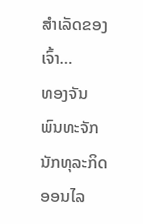ສຳເລັດຂອງເຈົ້າ…
ທອງຈັນ ພົນທະຈັກ
ນັກທຸລະກິດອອນໄລ